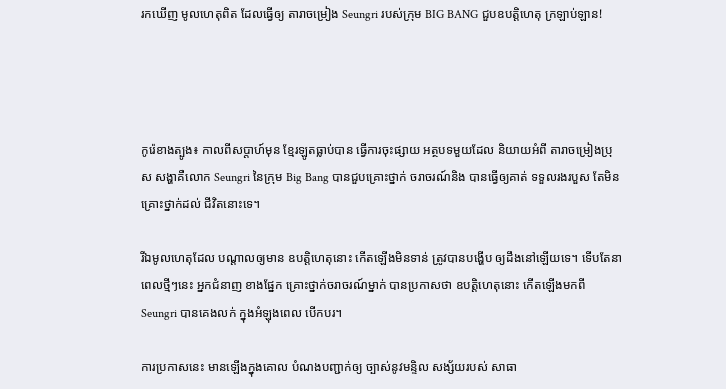រកឃើញ មូលហេតុពិត ដែលធ្វើឲ្យ តារាចម្រៀង Seungri របស់ក្រុម BIG BANG ជួបឧបត្តិហេតុ ក្រឡាប់ឡាន!




កូរ៉េខាងត្បូង៖ កាលពីសប្តាហ៍មុន ខ្មែរឡូតធ្លាប់បាន ធ្វើការចុះផ្សាយ អត្ថបទមួយដែល និយាយអំពី តារាចម្រៀងប្រុស សង្ហាគឺលោក Seungri នៃក្រុម Big Bang បានជួបគ្រោះថ្នាក់ ចរាចរណ៍និង បានធ្វើឲ្យគាត់ ទទួលរងរបួស តែមិនគ្រោះថ្នាក់ដល់ ជីវិតនោះទេ។

រីឯមូលហេតុដែល បណ្តាលឲ្យមាន ឧបត្តិហេតុនោះ កើតឡើងមិនទាន់ ត្រូវបានបង្ហើប ឲ្យដឹងនៅឡើយទេ។ ទើបតែនាពេលថ្មីៗនេះ អ្នកជំនាញ ខាងផ្នែក គ្រោះថ្នាក់ចរាចរណ៍ម្នាក់ បានប្រកាសថា ឧបត្តិហេតុនោះ កើតឡើងមកពី Seungri បានគេងលក់ ក្នុងអំឡុងពេល បើកបរ។

ការប្រកាសនេះ មានឡើងក្នុងគោល បំណងបញ្ជាក់ឲ្យ ច្បាស់នូវមន្ទិល សង្ស័យរបស់ សាធា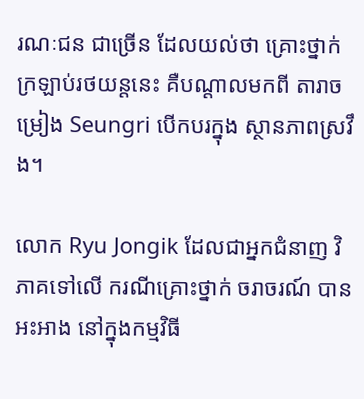រណៈជន ជាច្រើន ដែលយល់ថា គ្រោះថ្នាក់ ក្រឡាប់រថយន្តនេះ គឺបណ្តាលមកពី តារាចម្រៀង Seungri បើកបរក្នុង ស្ថានភាពស្រវឹង។

លោក Ryu Jongik ដែលជាអ្នកជំនាញ វិភាគទៅលើ ករណីគ្រោះថ្នាក់ ចរាចរណ៍ បានអះអាង នៅក្នុងកម្មវិធី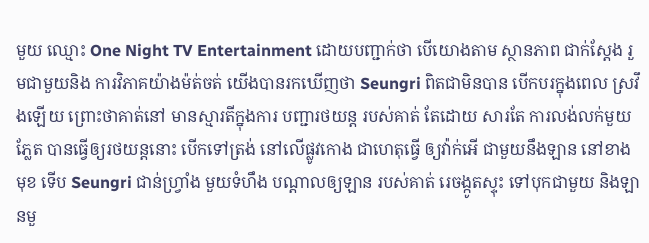មួយ ឈ្មោះ One Night TV Entertainment ដោយបញ្ជាក់ថា បើយោងតាម ស្ថានភាព ជាក់ស្តែង រួមជាមួយនិង ការវិភាគយ៉ាងម៉ត់ចត់ យើងបានរកឃើញថា Seungri ពិតជាមិនបាន បើកបរក្នុងពេល ស្រវឹងឡើយ ព្រោះថាគាត់នៅ មានស្មារតីក្នុងការ បញ្ជារថយន្ត របស់គាត់ តែដោយ សារតែ ការលង់លក់មួយភ្លែត បានធ្វើឲ្យរថយន្តនោះ បើកទៅត្រង់ នៅលើផ្លូវកោង ជាហេតុធ្វើ ឲ្យវ៉ាក់អើ ជាមួយនឹងឡាន នៅខាងមុខ ទើប Seungri ជាន់ហ្រ្វាំង មួយទំហឹង បណ្តាលឲ្យឡាន របស់គាត់ រេចង្កូតស្ទុះ ទៅបុកជាមួយ និងឡានមួ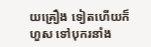យគ្រឿង ទៀតហើយក៏ហួស ទៅបុករនាំង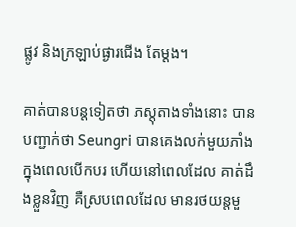ផ្លូវ និងក្រឡាប់ផ្ងារជើង តែម្តង។

គាត់បានបន្តទៀតថា ភស្តុតាងទាំងនោះ បានបញ្ជាក់ថា Seungri បានគេងលក់មួយភាំង ក្នុងពេលបើកបរ ហើយនៅពេលដែល គាត់ដឹងខ្លួនវិញ គឺស្របពេលដែល មានរថយន្តមួ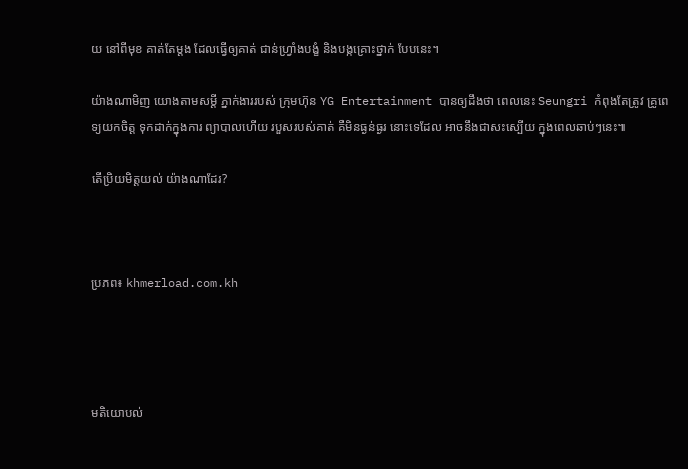យ នៅពីមុខ គាត់តែម្តង ដែលធ្វើឲ្យគាត់ ជាន់ហ្រ្វាំងបង្ខំ និងបង្កគ្រោះថ្នាក់ បែបនេះ។

យ៉ាងណាមិញ យោងតាមសម្តី ភ្នាក់ងាររបស់ ក្រុមហ៊ុន YG Entertainment បានឲ្យដឹងថា ពេលនេះ Seungri កំពុងតែត្រូវ គ្រូពេទ្យយកចិត្ត ទុកដាក់ក្នុងការ ព្យាបាលហើយ របួសរបស់គាត់ គឺមិនធ្ងន់ធ្ងរ នោះទេដែល អាចនឹងជាសះស្បើយ ក្នុងពេលឆាប់ៗនេះ៕

តើប្រិយមិត្តយល់ យ៉ាងណាដែរ?



ប្រភព៖ khmerload.com.kh




មតិយោបល់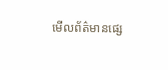មើលព័ត៌មានផ្សេ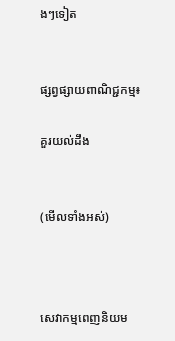ងៗទៀត


ផ្សព្វផ្សាយពាណិជ្ជកម្ម៖

គួរយល់ដឹង


(មើលទាំងអស់)



សេវាកម្មពេញនិយម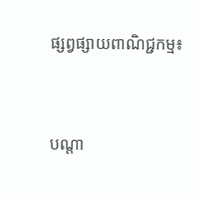ផ្សព្វផ្សាយពាណិជ្ជកម្ម៖


បណ្តា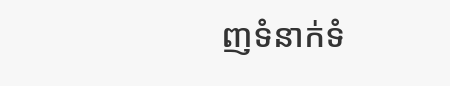ញទំនាក់ទំ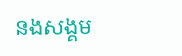នងសង្គម